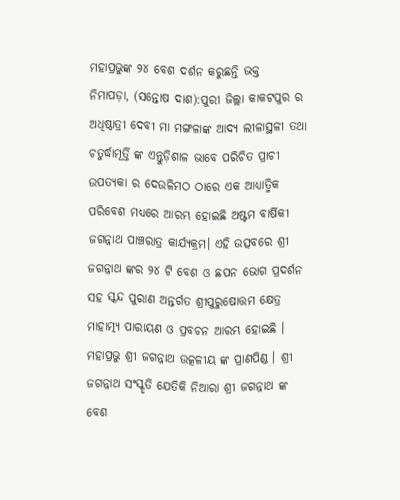ମହାପ୍ରଭୁଙ୍କ ୨୪ ବେଶ ଦର୍ଶନ କରୁଛନ୍ତି ଭକ୍ତ
ନିମାପଡ଼ା, (ସନ୍ତୋଷ ଦାଶ):ପୁରୀ ଜିଲ୍ଲା କାକଟପୁର ର ଅଧିଷ୍ଠାତ୍ରୀ ଦେବୀ ମା ମଙ୍ଗଳାଙ୍କ ଆଦ୍ୟ ଲୀଳାସ୍ଥଳୀ ତଥା ଚତୁର୍ଦ୍ଧାମୂର୍ତ୍ତି ଙ୍କ ଏନ୍ତୁଡ଼ିଶାଳ ଭାବେ ପରିଚିତ ପ୍ରାଚୀ ଉପତ୍ୟକା ର ଦେଉଳିମଠ ଠାରେ ଏକ ଆଧ୍ୟାତ୍ମିକ ପରିବେଶ ମଧ୍ୟରେ ଆରମ୍ଭ ହୋଇଛି ଅଷ୍ଟମ ବାର୍ଷିକୀ ଜଗନ୍ନାଥ ପାଞ୍ଚରାତ୍ର କାର୍ଯ୍ୟକ୍ରମ। ଏହି ଉତ୍ସବରେ ଶ୍ରୀ ଜଗନ୍ନାଥ ଙ୍କର ୨୪ ଟି ବେଶ ଓ ଛପନ ଭୋଗ ପ୍ରଦର୍ଶନ ସହ ସ୍କନ୍ଦ ପୁରାଣ ଅନ୍ତର୍ଗତ ଶ୍ରୀପୁରୁଷୋତ୍ତମ କ୍ଷେତ୍ର ମାହାତ୍ମ୍ୟ ପାରାୟଣ ଓ ପ୍ରବଚନ ଆରମ୍ଭ ହୋଇଛି । ମହାପ୍ରଭୁ ଶ୍ରୀ ଜଗନ୍ନାଥ ଉତ୍କଳୀୟ ଙ୍କ ପ୍ରାଣପିଣ୍ଡ । ଶ୍ରୀ ଜଗନ୍ନାଥ ସଂସ୍କୃତି ଯେତିକି ନିଆରା ଶ୍ରୀ ଜଗନ୍ନାଥ ଙ୍କ ବେଶ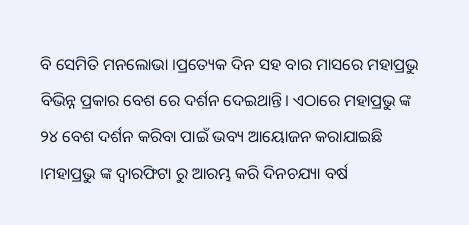ବି ସେମିତି ମନଲୋଭା ।ପ୍ରତ୍ୟେକ ଦିନ ସହ ବାର ମାସରେ ମହାପ୍ରଭୁ ବିଭିନ୍ନ ପ୍ରକାର ବେଶ ରେ ଦର୍ଶନ ଦେଇଥାନ୍ତି। ଏଠାରେ ମହାପ୍ରଭୁ ଙ୍କ ୨୪ ବେଶ ଦର୍ଶନ କରିବା ପାଇଁ ଭବ୍ୟ ଆୟୋଜନ କରାଯାଇଛି ।ମହାପ୍ରଭୁ ଙ୍କ ଦ୍ୱାରଫିଟା ରୁ ଆରମ୍ଭ କରି ଦିନଚଯ୍ୟା ବର୍ଷ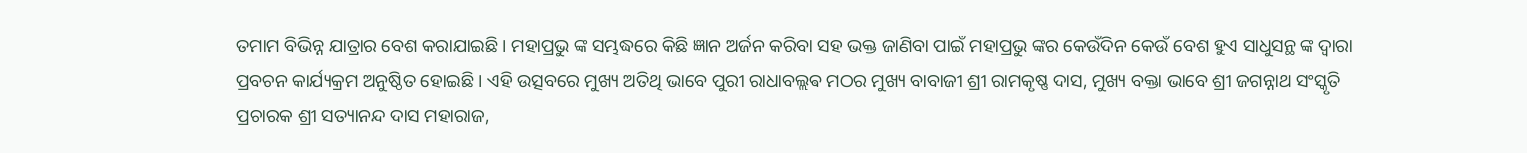ତମାମ ବିଭିନ୍ନ ଯାତ୍ରାର ବେଶ କରାଯାଇଛି । ମହାପ୍ରଭୁ ଙ୍କ ସମ୍ଭଦ୍ଧରେ କିଛି ଜ୍ଞାନ ଅର୍ଜନ କରିବା ସହ ଭକ୍ତ ଜାଣିବା ପାଇଁ ମହାପ୍ରଭୁ ଙ୍କର କେଉଁଦିନ କେଉଁ ବେଶ ହୁଏ ସାଧୁସନ୍ଥ ଙ୍କ ଦ୍ୱାରା ପ୍ରବଚନ କାର୍ଯ୍ୟକ୍ରମ ଅନୁଷ୍ଠିତ ହୋଇଛି । ଏହି ଉତ୍ସବରେ ମୁଖ୍ୟ ଅତିଥି ଭାବେ ପୁରୀ ରାଧାବଲ୍ଲଵ ମଠର ମୁଖ୍ୟ ବାବାଜୀ ଶ୍ରୀ ରାମକୃଷ୍ଣ ଦାସ, ମୁଖ୍ୟ ବକ୍ତା ଭାବେ ଶ୍ରୀ ଜଗନ୍ନାଥ ସଂସ୍କୃତି ପ୍ରଚାରକ ଶ୍ରୀ ସତ୍ୟାନନ୍ଦ ଦାସ ମହାରାଜ,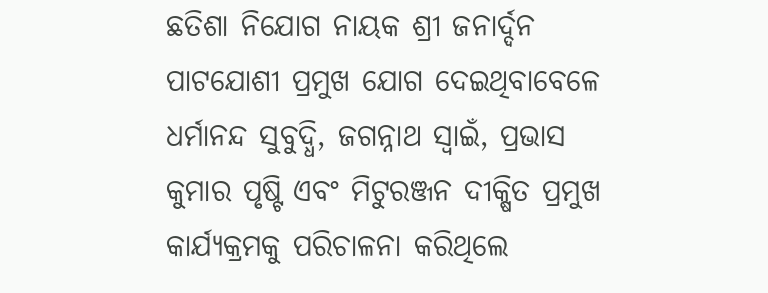ଛତିଶା ନିଯୋଗ ନାୟକ ଶ୍ରୀ ଜନାର୍ଦ୍ଦନ ପାଟଯୋଶୀ ପ୍ରମୁଖ ଯୋଗ ଦେଇଥିବାବେଳେ ଧର୍ମାନନ୍ଦ ସୁବୁଦ୍ଧି, ଜଗନ୍ନାଥ ସ୍ୱାଇଁ, ପ୍ରଭାସ କୁମାର ପୃଷ୍ଟି ଏବଂ ମିଟୁରଞ୍ଜନ ଦୀକ୍ଷିତ ପ୍ରମୁଖ କାର୍ଯ୍ୟକ୍ରମକୁ ପରିଚାଳନା କରିଥିଲେ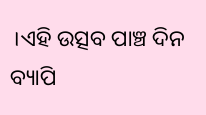।ଏହି ଉତ୍ସବ ପାଞ୍ଚ ଦିନ ବ୍ୟାପି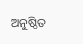ଅନୁଷ୍ଠିତ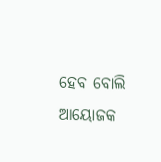ହେବ ବୋଲି ଆୟୋଜକ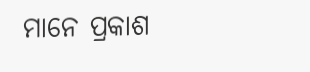ମାନେ ପ୍ରକାଶ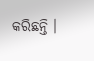କରିଛନ୍ତି ।